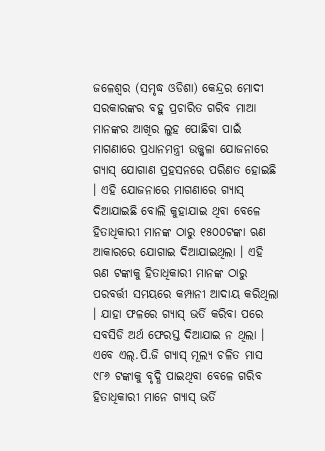ଜଳେଶ୍ୱର (ସମୃଦ୍ଧ ଓଡିଶା) କେନ୍ଦ୍ରର ମୋଦୀ ସରକାରଙ୍କର ବହୁ ପ୍ରଚାରିତ ଗରିବ ମାଆ ମାନଙ୍କର ଆଖିର ଲୁହ ପୋଛିବା ପାଇଁ ମାଗଣାରେ ପ୍ରଧାନମନ୍ତ୍ରୀ ଉଜ୍ଜ୍ୱଳା ଯୋଜନାରେ ଗ୍ୟାସ୍ ଯୋଗାଣ ପ୍ରହସନରେ ପରିଣତ ହୋଇଛି । ଏହି ଯୋଜନାରେ ମାଗଣାରେ ଗ୍ୟାସ୍ ଦିଆଯାଇଛି ବୋଲି କୁହାଯାଇ ଥିବା ବେଳେ ହିତାଧିକାରୀ ମାନଙ୍କ ଠାରୁ ୧୫୦୦ଟଙ୍କା ଋଣ ଆକାରରେ ଯୋଗାଇ ଦିଆଯାଇଥିଲା । ଏହି ଋଣ ଟଙ୍କାକୁ ହିତାଧିକାରୀ ମାନଙ୍କ ଠାରୁ ପରବର୍ତ୍ତୀ ସମୟରେ କମ୍ପାନୀ ଆଦାୟ କରିଥିଲା । ଯାହା ଫଳରେ ଗ୍ୟାସ୍ ଭର୍ତି କରିବା ପରେ ସବସିଡି ଅର୍ଥ ଫେରସ୍ତ ଦିଆଯାଇ ନ ଥିଲା । ଏବେ ଏଲ୍.ପି.ଜି ଗ୍ୟାସ୍ ମୂଲ୍ୟ ଚଳିତ ମାସ ୯୮୬ ଟଙ୍କାକୁ ବୃଦ୍ଧି ପାଇଥିବା ବେଳେ ଗରିବ ହିତାଧିକାରୀ ମାନେ ଗ୍ୟାସ୍ ଭର୍ତି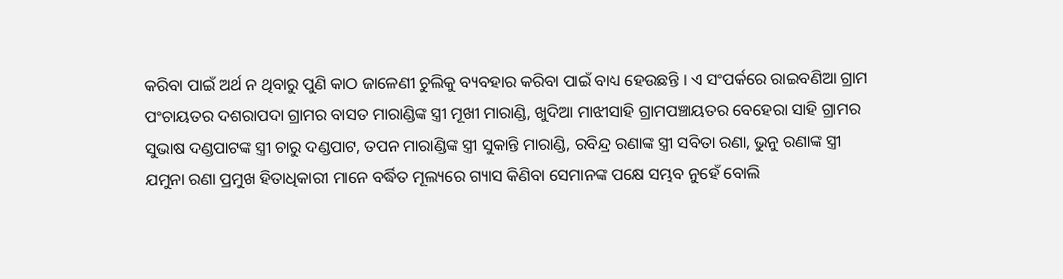କରିବା ପାଇଁ ଅର୍ଥ ନ ଥିବାରୁ ପୁଣି କାଠ ଜାଳେଣୀ ଚୁଲିକୁ ବ୍ୟବହାର କରିବା ପାଇଁ ବାଧ୍ୟ ହେଉଛନ୍ତି । ଏ ସଂପର୍କରେ ରାଇବଣିଆ ଗ୍ରାମ ପଂଚାୟତର ଦଶରାପଦା ଗ୍ରାମର ବାସତ ମାରାଣ୍ଡିଙ୍କ ସ୍ତ୍ରୀ ମୂଖୀ ମାରାଣ୍ଡି, ଖୁଦିଆ ମାଝୀସାହି ଗ୍ରାମପଞ୍ଚାୟତର ବେହେରା ସାହି ଗ୍ରାମର ସୁଭାଷ ଦଣ୍ଡପାଟଙ୍କ ସ୍ତ୍ରୀ ଚାରୁ ଦଣ୍ଡପାଟ, ତପନ ମାରାଣ୍ଡିଙ୍କ ସ୍ତ୍ରୀ ସୁକାନ୍ତି ମାରାଣ୍ଡି, ରବିନ୍ଦ୍ର ରଣାଙ୍କ ସ୍ତ୍ରୀ ସବିତା ରଣା, ଭୁନୁ ରଣାଙ୍କ ସ୍ତ୍ରୀ ଯମୁନା ରଣା ପ୍ରମୁଖ ହିତାଧିକାରୀ ମାନେ ବର୍ଦ୍ଧିତ ମୂଲ୍ୟରେ ଗ୍ୟାସ କିଣିବା ସେମାନଙ୍କ ପକ୍ଷେ ସମ୍ଭବ ନୁହେଁ ବୋଲି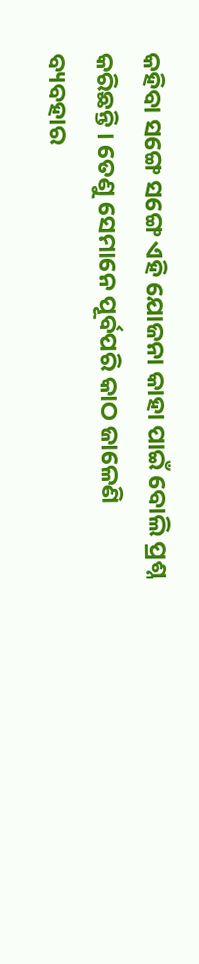କହିବା ସଙ୍ଗେ ସଙ୍ଗେ ଏହି ଯୋଜନା କାହା ପାଇଁ ବୋଲି ପ୍ରଶ୍ନ କରିଛନ୍ତି । ତେଣୁ ସେମାନେ ପୂର୍ବପରି କାଠ ଜାଳେଣି ବ୍ୟବହାର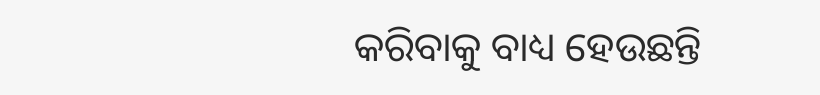କରିବାକୁ ବାଧ୍ୟ ହେଉଛନ୍ତି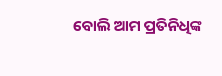ବୋଲି ଆମ ପ୍ରତିନିଧିଙ୍କ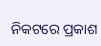ନିକଟରେ ପ୍ରକାଶ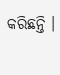କରିଛନ୍ତି ।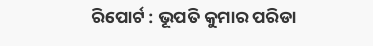ରିପୋର୍ଟ : ଭୂପତି କୁମାର ପରିଡା